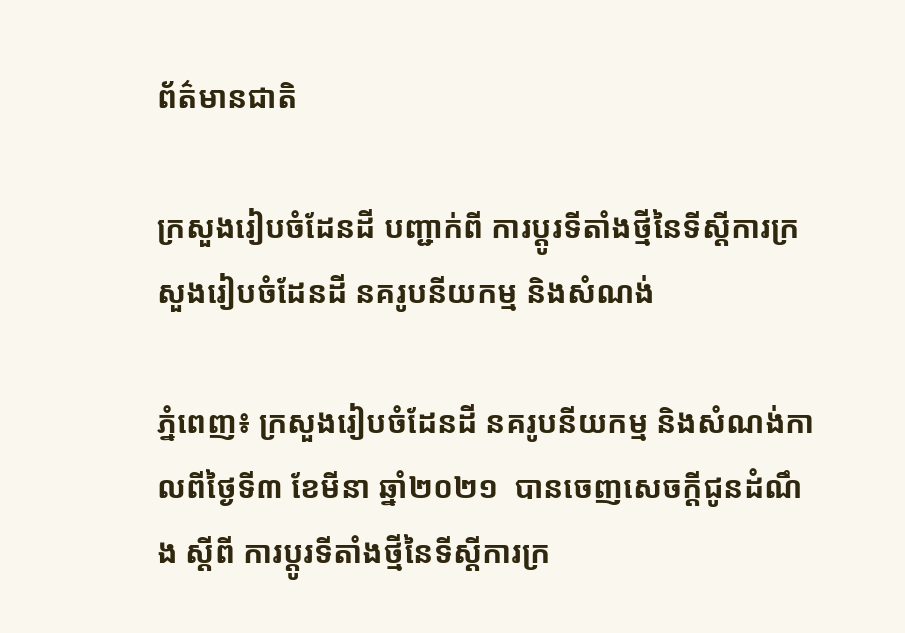ព័ត៌មានជាតិ

ក្រសួងរៀបចំដែនដី បញ្ជាក់ពី ការប្តូរទីតាំងថ្មីនៃទីស្តីការក្រសួងរៀបចំដែនដី នគរូបនីយកម្ម និងសំណង់

ភ្នំពេញ៖ ក្រសួងរៀបចំដែនដី នគរូបនីយកម្ម និងសំណង់កាលពីថ្ងៃទី៣ ខែមីនា ឆ្នាំ២០២១  បានចេញសេចក្តីជូនដំណឹង ស្តីពី ការប្តូរទីតាំងថ្មីនៃទីស្តីការក្រ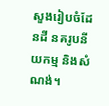សួងរៀបចំដែនដី នគរូបនីយកម្ម និងសំណង់។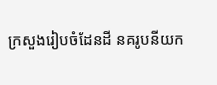ក្រសួងរៀបចំដែនដី នគរូបនីយក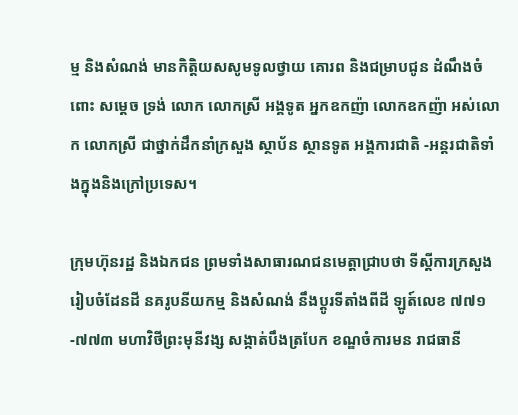ម្ម និងសំណង់ មានកិត្តិយសសូមទូលថ្វាយ គោរព និងជម្រាបជូន ដំណឹងចំពោះ សម្តេច ទ្រង់ លោក លោកស្រី អង្គទូត អ្នកឧកញ៉ា លោកឧកញ៉ា អស់លោក លោកស្រី ជាថ្នាក់ដឹកនាំក្រសួង ស្ថាប័ន ស្ថានទូត អង្គការជាតិ -អន្តរជាតិទាំងក្នុងនិងក្រៅប្រទេស។

ក្រុមហ៊ុនរដ្ឋ និងឯកជន ព្រមទាំងសាធារណជនមេត្តាជ្រាបថា ទីស្តីការក្រសួងរៀបចំដែនដី នគរូបនីយកម្ម និងសំណង់ នឹងប្តូរទីតាំងពីដី ឡូត៍លេខ ៧៧១-៧៧៣ មហាវិថីព្រះមុនីវង្ស សង្កាត់បឹងត្របែក ខណ្ឌចំការមន រាជធានី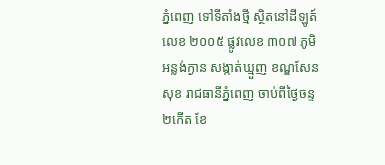ភ្នំពេញ ទៅទីតាំងថ្មី ស្ថិតនៅដីឡូត៍លេខ ២០០៥ ផ្លូវលេខ ៣០៧ ភូមិអន្លង់ក្ងាន សង្កាត់ឃ្មួញ ខណ្ឌសែនសុខ រាជធានីភ្នំពេញ ចាប់ពីថ្ងៃចន្ទ ២កើត ខែ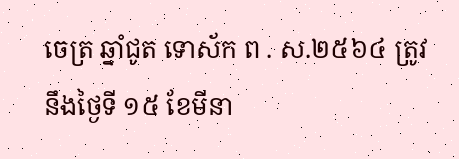ចេត្រ ឆ្នាំជូត ទោស័ក ព . ស.២៥៦៤ ត្រូវនឹងថ្ងៃទី ១៥ ខែមីនា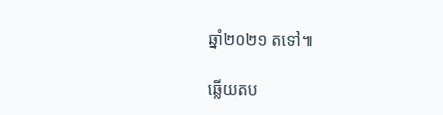ឆ្នាំ២០២១ តទៅ៕

ឆ្លើយតប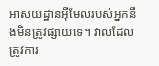អាសយដ្ឋានអ៊ីមែលរបស់អ្នកនឹងមិនត្រូវផ្សាយទេ។ វាលដែលត្រូវការ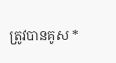ត្រូវបានគូស *